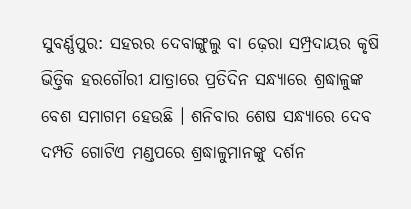ସୁବର୍ଣ୍ଣପୁର: ସହରର ଦେବାଙ୍ଗୁଲୁ ବା ଢ଼େରା ସମ୍ପ୍ରଦାୟର କୃଷି ଭିତ୍ତିକ ହରଗୌରୀ ଯାତ୍ରାରେ ପ୍ରତିଦିନ ସନ୍ଧ୍ୟାରେ ଶ୍ରଦ୍ଧାଳୁଙ୍କ ବେଶ ସମାଗମ ହେଉଛି । ଶନିବାର ଶେଷ ସନ୍ଧ୍ୟାରେ ଦେବ ଦମ୍ପତି ଗୋଟିଏ ମଣ୍ଡପରେ ଶ୍ରଦ୍ଧାଳୁମାନଙ୍କୁ ଦର୍ଶନ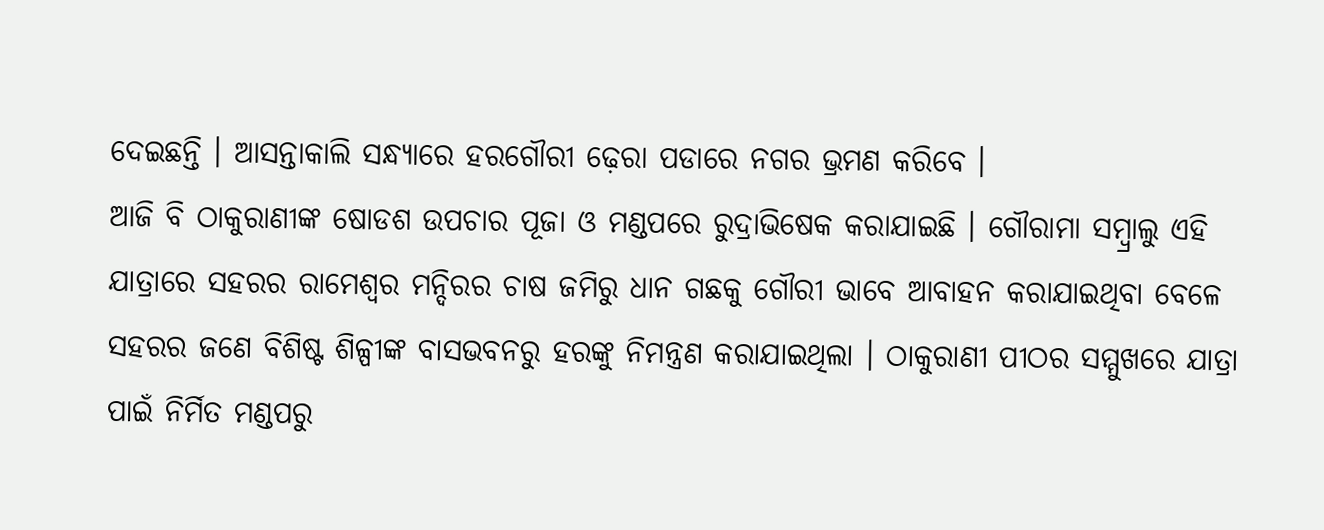ଦେଇଛନ୍ତି । ଆସନ୍ତାକାଲି ସନ୍ଧ୍ୟାରେ ହରଗୌରୀ ଢ଼େରା ପଡାରେ ନଗର ଭ୍ରମଣ କରିବେ ।
ଆଜି ବି ଠାକୁରାଣୀଙ୍କ ଷୋଡଶ ଉପଚାର ପୂଜା ଓ ମଣ୍ଡପରେ ରୁଦ୍ରାଭିଷେକ କରାଯାଇଛି । ଗୌରାମା ସମ୍ବ୍ରାଲୁ ଏହି ଯାତ୍ରାରେ ସହରର ରାମେଶ୍ବର ମନ୍ଦିରର ଚାଷ ଜମିରୁ ଧାନ ଗଛକୁ ଗୌରୀ ଭାବେ ଆବାହନ କରାଯାଇଥିବା ବେଳେ ସହରର ଜଣେ ବିଶିଷ୍ଟ ଶିଳ୍ପୀଙ୍କ ବାସଭବନରୁ ହରଙ୍କୁ ନିମନ୍ତ୍ରଣ କରାଯାଇଥିଲା । ଠାକୁରାଣୀ ପୀଠର ସମ୍ମୁଖରେ ଯାତ୍ରା ପାଇଁ ନିର୍ମିତ ମଣ୍ଡପରୁ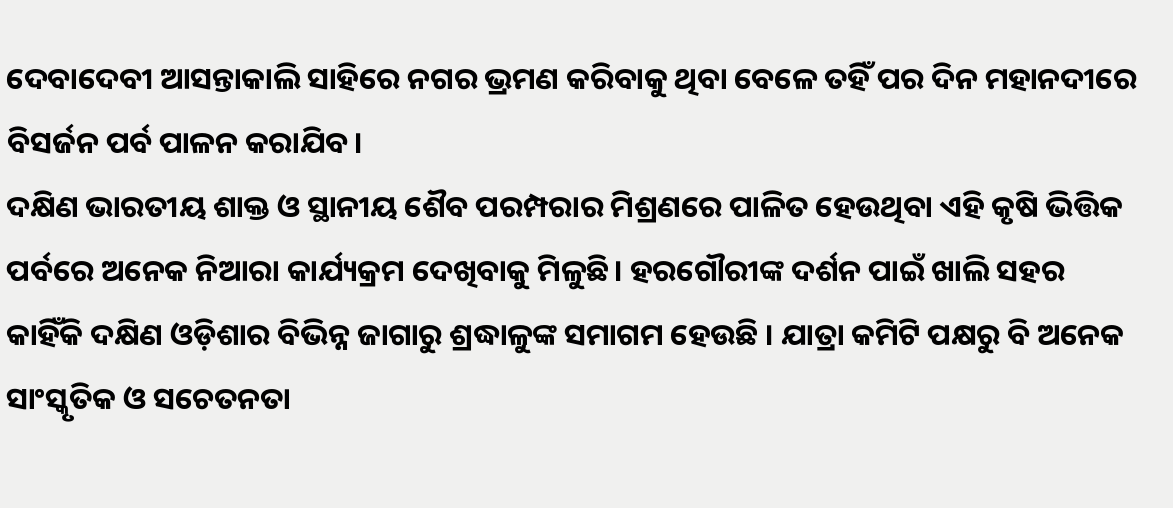ଦେବାଦେବୀ ଆସନ୍ତାକାଲି ସାହିରେ ନଗର ଭ୍ରମଣ କରିବାକୁ ଥିବା ବେଳେ ତହିଁ ପର ଦିନ ମହାନଦୀରେ ବିସର୍ଜନ ପର୍ବ ପାଳନ କରାଯିବ।
ଦକ୍ଷିଣ ଭାରତୀୟ ଶାକ୍ତ ଓ ସ୍ଥାନୀୟ ଶୈବ ପରମ୍ପରାର ମିଶ୍ରଣରେ ପାଳିତ ହେଉଥିବା ଏହି କୃଷି ଭିତ୍ତିକ ପର୍ବରେ ଅନେକ ନିଆରା କାର୍ଯ୍ୟକ୍ରମ ଦେଖିବାକୁ ମିଳୁଛି। ହରଗୌରୀଙ୍କ ଦର୍ଶନ ପାଇଁ ଖାଲି ସହର କାହିଁକି ଦକ୍ଷିଣ ଓଡ଼ିଶାର ବିଭିନ୍ନ ଜାଗାରୁ ଶ୍ରଦ୍ଧାଳୁଙ୍କ ସମାଗମ ହେଉଛି । ଯାତ୍ରା କମିଟି ପକ୍ଷରୁ ବି ଅନେକ ସାଂସ୍କୃତିକ ଓ ସଚେତନତା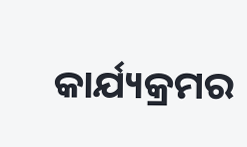କାର୍ଯ୍ୟକ୍ରମର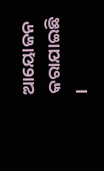ଆୟୋଜନ କରାଯାଇଛି ।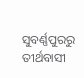ସୁବର୍ଣ୍ଣପୁରରୁ ତୀର୍ଥବାସୀ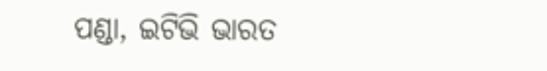ପଣ୍ଡା, ଇଟିଭି ଭାରତ